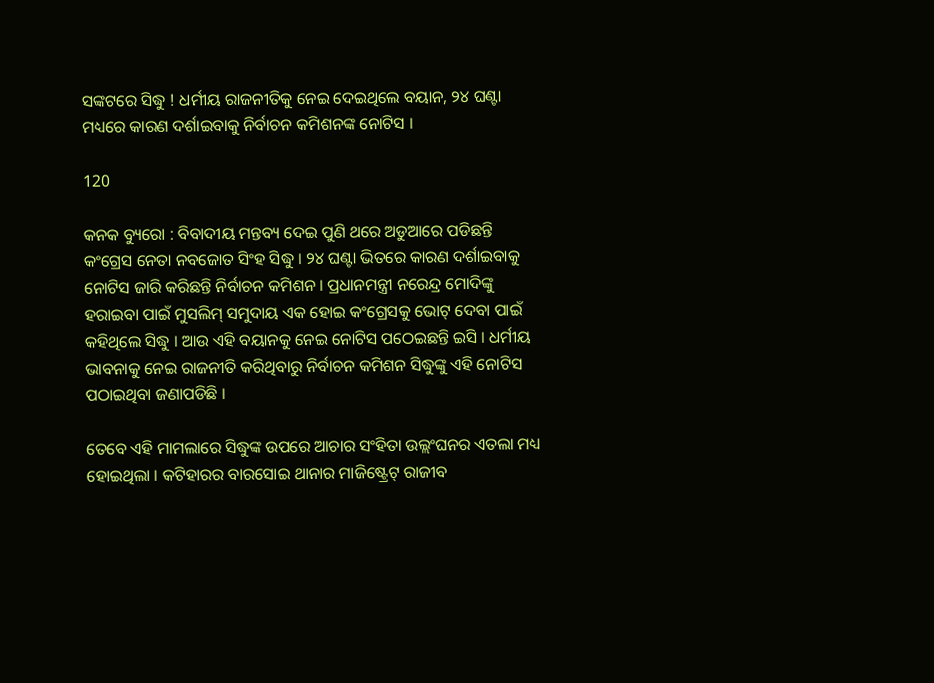ସଙ୍କଟରେ ସିଦ୍ଧୁ ! ଧର୍ମୀୟ ରାଜନୀତିକୁ ନେଇ ଦେଇଥିଲେ ବୟାନ, ୨୪ ଘଣ୍ଟା ମଧ୍ୟରେ କାରଣ ଦର୍ଶାଇବାକୁ ନିର୍ବାଚନ କମିଶନଙ୍କ ନୋଟିସ ।

120

କନକ ବ୍ୟୁରୋ : ବିବାଦୀୟ ମନ୍ତବ୍ୟ ଦେଇ ପୁଣି ଥରେ ଅଡୁଆରେ ପଡିଛନ୍ତି କଂଗ୍ରେସ ନେତା ନବଜୋତ ସିଂହ ସିଦ୍ଧୁ । ୨୪ ଘଣ୍ଟା ଭିତରେ କାରଣ ଦର୍ଶାଇବାକୁ ନୋଟିସ ଜାରି କରିଛନ୍ତି ନିର୍ବାଚନ କମିଶନ । ପ୍ରଧାନମନ୍ତ୍ରୀ ନରେନ୍ଦ୍ର ମୋଦିଙ୍କୁ ହରାଇବା ପାଇଁ ମୁସଲିମ୍ ସମୁଦାୟ ଏକ ହୋଇ କଂଗ୍ରେସକୁ ଭୋଟ୍ ଦେବା ପାଇଁ କହିଥିଲେ ସିଦ୍ଧୁ । ଆଉ ଏହି ବୟାନକୁ ନେଇ ନୋଟିସ ପଠେଇଛନ୍ତି ଇସି । ଧର୍ମୀୟ ଭାବନାକୁ ନେଇ ରାଜନୀତି କରିଥିବାରୁ ନିର୍ବାଚନ କମିଶନ ସିଦ୍ଧୁଙ୍କୁ ଏହି ନୋଟିସ ପଠାଇଥିବା ଜଣାପଡିଛି ।

ତେବେ ଏହି ମାମଲାରେ ସିଦ୍ଧୁଙ୍କ ଉପରେ ଆଚାର ସଂହିତା ଉଲ୍ଲଂଘନର ଏତଲା ମଧ୍ୟ ହୋଇଥିଲା । କଟିହାରର ବାରସୋଇ ଥାନାର ମାଜିଷ୍ଟ୍ରେଟ୍ ରାଜୀବ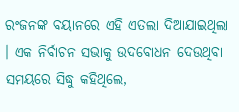ରଂଜନଙ୍କ ବୟାନରେ ଏହି ଏତଲା ଦିଆଯାଇଥିଲା । ଏକ ନିର୍ବାଚନ ସଭାକୁ ଉଦବୋଧନ ଦେଉଥିବା ସମୟରେ ସିଦ୍ଧୁ କହିଥିଲେ,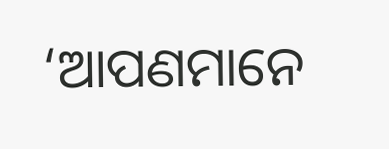‘ଆପଣମାନେ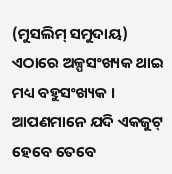(ମୁସଲିମ୍ ସମୁଦାୟ) ଏଠାରେ ଅଳ୍ପସଂଖ୍ୟକ ଥାଇ ମଧ୍ୟ ବହୁସଂଖ୍ୟକ । ଆପଣମାନେ ଯଦି ଏକଜୁଟ୍ ହେବେ ତେବେ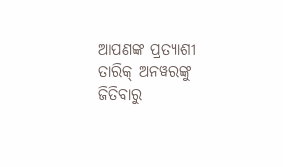ଆପଣଙ୍କ ପ୍ରତ୍ୟାଶୀ ତାରିକ୍ ଅନୱରଙ୍କୁ ଜିତିବାରୁ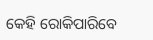କେହି ରୋକିପାରିବେ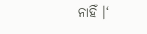ନାହିଁ ।‘